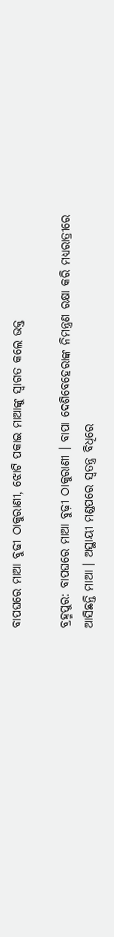ବାପଘରେ ମାଆ ବୁଢୀ ଠାକୁରାଣୀ, ଝୋଟି ପକାଇ ମାଆଙ୍କୁ ସ୍ବାଗତ କଲେ ଭକ୍ତ

ବ୍ରହ୍ମପୁର: ବାପଘରେ ମାଆ ବୁଢ଼ୀ ଠାକୁରାଣୀ । ବାପା ଦେଶିବେହେରାଙ୍କ ନିମନ୍ତ୍ରଣ ରକ୍ଷା କରି ମଧ୍ୟରାତ୍ରୀରେ ଆସିଛନ୍ତି ମାଆ । ଅସ୍ଥାୟୀ ମଣ୍ଡପରେ ସ୍ବତନ୍ତ୍ର ବିଧିରେ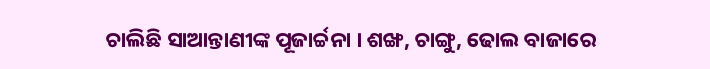ଚାଲିଛି ସାଆନ୍ତାଣୀଙ୍କ ପୂଜାର୍ଚ୍ଚନା । ଶଙ୍ଖ, ଚାଙ୍ଗୁ, ଢୋଲ ବାଜାରେ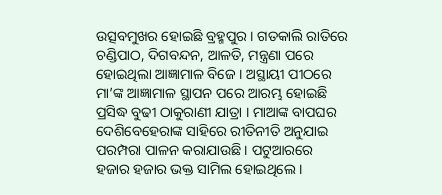ଉତ୍ସବମୁଖର ହୋଇଛି ବ୍ରହ୍ମପୁର । ଗତକାଲି ରାତିରେ ଚଣ୍ଡିପାଠ, ଦିଗବନ୍ଦନ, ଆଳତି, ମନ୍ତ୍ରଣା ପରେ ହୋଇଥିଲା ଆଜ୍ଞାମାଳ ବିଜେ । ଅସ୍ଥାୟୀ ପୀଠରେ ମା’ଙ୍କ ଆଜ୍ଞାମାଳ ସ୍ଥାପନ ପରେ ଆରମ୍ଭ ହୋଇଛି ପ୍ରସିଦ୍ଧ ବୁଢୀ ଠାକୁରାଣୀ ଯାତ୍ରା । ମାଆଙ୍କ ବାପଘର ଦେଶିବେହେରାଙ୍କ ସାହିରେ ରୀତିନୀତି ଅନୁଯାଇ ପରମ୍ପରା ପାଳନ କରାଯାଉଛି । ପଟୁଆରରେ ହଜାର ହଜାର ଭକ୍ତ ସାମିଲ ହୋଇଥିଲେ ।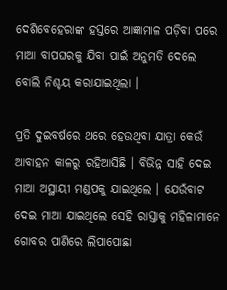ଦେଶିବେହେରାଙ୍କ ହସ୍ତରେ ଆଜ୍ଞାମାଳ ପଡ଼ିବା ପରେ ମାଆ ବାପଘରକୁ ଯିବା ପାଇଁ ଅନୁମତି ଦେଲେ ବୋଲି ନିଶ୍ଚୟ କରାଯାଇଥିଲା ।

ପ୍ରତି ଦୁଇବର୍ଷରେ ଥରେ ହେଉଥିବା ଯାତ୍ରା କେଉଁ ଆବାହନ କାଳରୁ ରହିଆସିଛି । ବିଭିନ୍ନ ସାହି ଦେଇ ମାଆ ଅସ୍ଥାୟୀ ମଣ୍ଡପକୁ ଯାଇଥିଲେ । ଯେଉଁବାଟ ଦେଇ ମାଆ ଯାଇଥିଲେ ସେହି ରାସ୍ତାକୁ ମହିଳାମାନେ ଗୋବର ପାଣିରେ ଲିପାପୋଛା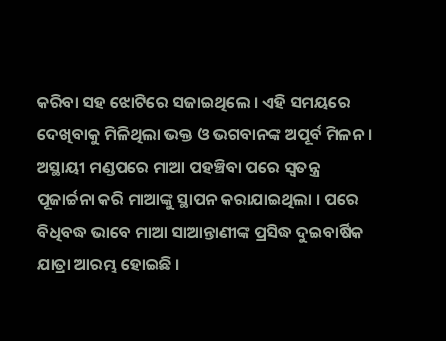କରିବା ସହ ଝୋଟିରେ ସଜାଇଥିଲେ । ଏହି ସମୟରେ ଦେଖିବାକୁ ମିଳିଥିଲା ଭକ୍ତ ଓ ଭଗବାନଙ୍କ ଅପୂର୍ବ ମିଳନ । ଅସ୍ଥାୟୀ ମଣ୍ଡପରେ ମାଆ ପହଞ୍ଚିବା ପରେ ସ୍ବତନ୍ତ୍ର ପୂଜାର୍ଚ୍ଚନା କରି ମାଆଙ୍କୁ ସ୍ଥାପନ କରାଯାଇଥିଲା । ପରେ ବିଧିବଦ୍ଧ ଭାବେ ମାଆ ସାଆନ୍ତାଣୀଙ୍କ ପ୍ରସିଦ୍ଧ ଦୁଇବାର୍ଷିକ ଯାତ୍ରା ଆରମ୍ଭ ହୋଇଛି ।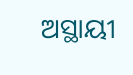ଅସ୍ଥାୟୀ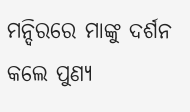ମନ୍ଦିରରେ ମାଙ୍କୁ ଦର୍ଶନ କଲେ ପୁଣ୍ୟ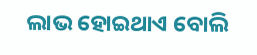ଲାଭ ହୋଇଥାଏ ବୋଲି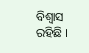ବିଶ୍ବାସ ରହିଛି ।